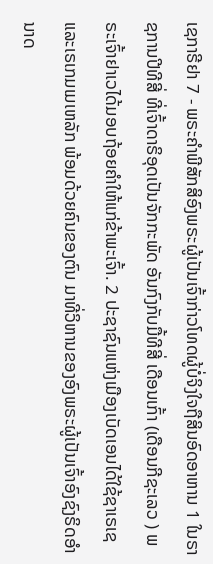ເຊກາຣີຢາ 7 - ພຣະຄຳພີສັກສິອົງພຣະຜູ້ເປັນເຈົ້າກ່າວໂທດຜູ້ບໍ່ຈິງໃຈຖືສິນອົດອາຫານ 1 ໃນຣາຊການປີທີສີ່ ທີ່ເຈົ້າດາຣິອຸດເປັນຈັກກະພັດ ອັນກົງກັບມື້ທີສີ່ ເດືອນເກົ້າ (ເດືອນກີຊະເລວ ) ພຣະເຈົ້າຢາເວໄດ້ມອບຖ້ອຍຄຳໃຫ້ແກ່ຂ້າພະເຈົ້າ. 2 ປະຊາຊົນແຫ່ງເມືອງເບັດເອນໄດ້ໃຊ້ຊາເຣເຊແລະເຣເກມເມເຫລັກ ພ້ອມດ້ວຍຄົນຂອງຕົນ ມາທີ່ວິຫານຂອງອົງພຣະຜູ້ເປັນເຈົ້າອົງຊົງຣິດອຳນາດ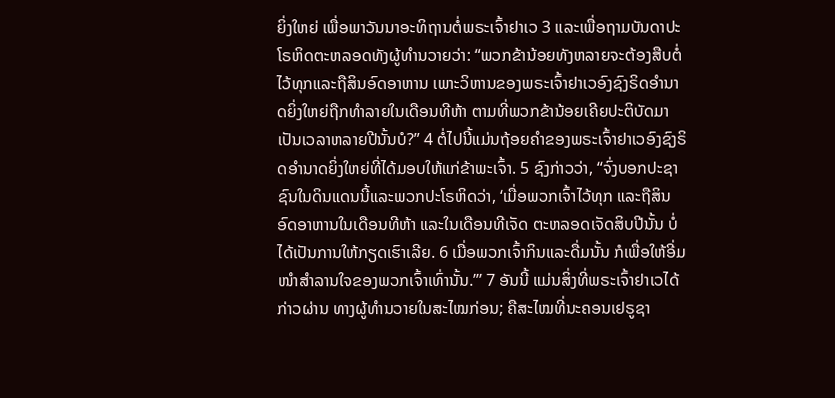ຍິ່ງໃຫຍ່ ເພື່ອພາວັນນາອະທິຖານຕໍ່ພຣະເຈົ້າຢາເວ 3 ແລະເພື່ອຖາມບັນດາປະໂຣຫິດຕະຫລອດທັງຜູ້ທຳນວາຍວ່າ: “ພວກຂ້ານ້ອຍທັງຫລາຍຈະຕ້ອງສືບຕໍ່ໄວ້ທຸກແລະຖືສິນອົດອາຫານ ເພາະວິຫານຂອງພຣະເຈົ້າຢາເວອົງຊົງຣິດອຳນາດຍິ່ງໃຫຍ່ຖືກທຳລາຍໃນເດືອນທີຫ້າ ຕາມທີ່ພວກຂ້ານ້ອຍເຄີຍປະຕິບັດມາເປັນເວລາຫລາຍປີນັ້ນບໍ?” 4 ຕໍ່ໄປນີ້ແມ່ນຖ້ອຍຄຳຂອງພຣະເຈົ້າຢາເວອົງຊົງຣິດອຳນາດຍິ່ງໃຫຍ່ທີ່ໄດ້ມອບໃຫ້ແກ່ຂ້າພະເຈົ້າ. 5 ຊົງກ່າວວ່າ, “ຈົ່ງບອກປະຊາຊົນໃນດິນແດນນີ້ແລະພວກປະໂຣຫິດວ່າ, ‘ເມື່ອພວກເຈົ້າໄວ້ທຸກ ແລະຖືສິນອົດອາຫານໃນເດືອນທີຫ້າ ແລະໃນເດືອນທີເຈັດ ຕະຫລອດເຈັດສິບປີນັ້ນ ບໍ່ໄດ້ເປັນການໃຫ້ກຽດເຮົາເລີຍ. 6 ເມື່ອພວກເຈົ້າກິນແລະດື່ມນັ້ນ ກໍເພື່ອໃຫ້ອີ່ມໜຳສຳລານໃຈຂອງພວກເຈົ້າເທົ່ານັ້ນ.”’ 7 ອັນນີ້ ແມ່ນສິ່ງທີ່ພຣະເຈົ້າຢາເວໄດ້ກ່າວຜ່ານ ທາງຜູ້ທຳນວາຍໃນສະໄໝກ່ອນ; ຄືສະໄໝທີ່ນະຄອນເຢຣູຊາ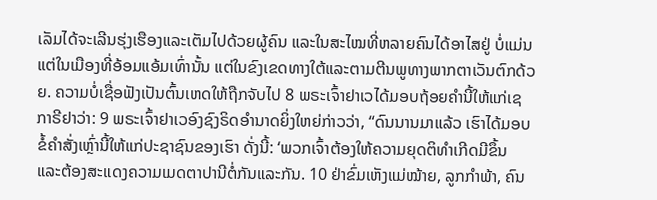ເລັມໄດ້ຈະເລີນຮຸ່ງເຮືອງແລະເຕັມໄປດ້ວຍຜູ້ຄົນ ແລະໃນສະໄໝທີ່ຫລາຍຄົນໄດ້ອາໄສຢູ່ ບໍ່ແມ່ນແຕ່ໃນເມືອງທີ່ອ້ອມແອ້ມເທົ່ານັ້ນ ແຕ່ໃນຂົງເຂດທາງໃຕ້ແລະຕາມຕີນພູທາງພາກຕາເວັນຕົກດ້ວຍ. ຄວາມບໍ່ເຊື່ອຟັງເປັນຕົ້ນເຫດໃຫ້ຖືກຈັບໄປ 8 ພຣະເຈົ້າຢາເວໄດ້ມອບຖ້ອຍຄຳນີ້ໃຫ້ແກ່ເຊກາຣີຢາວ່າ: 9 ພຣະເຈົ້າຢາເວອົງຊົງຣິດອຳນາດຍິ່ງໃຫຍ່ກ່າວວ່າ, “ດົນນານມາແລ້ວ ເຮົາໄດ້ມອບຂໍ້ຄຳສັ່ງເຫຼົ່ານີ້ໃຫ້ແກ່ປະຊາຊົນຂອງເຮົາ ດັ່ງນີ້: ‘ພວກເຈົ້າຕ້ອງໃຫ້ຄວາມຍຸດຕິທຳເກີດມີຂຶ້ນ ແລະຕ້ອງສະແດງຄວາມເມດຕາປານີຕໍ່ກັນແລະກັນ. 10 ຢ່າຂົ່ມເຫັງແມ່ໝ້າຍ, ລູກກຳພ້າ, ຄົນ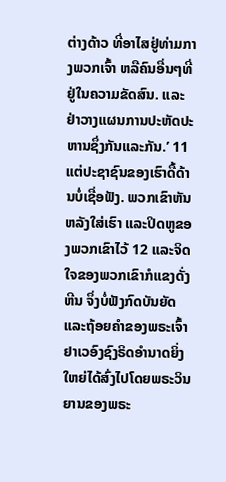ຕ່າງດ້າວ ທີ່ອາໄສຢູ່ທ່າມກາງພວກເຈົ້າ ຫລືຄົນອື່ນໆທີ່ຢູ່ໃນຄວາມຂັດສົນ. ແລະຢ່າວາງແຜນການປະຫັດປະຫານຊຶ່ງກັນແລະກັນ.’ 11 ແຕ່ປະຊາຊົນຂອງເຮົາດື້ດ້ານບໍ່ເຊື່ອຟັງ. ພວກເຂົາຫັນຫລັງໃສ່ເຮົາ ແລະປິດຫູຂອງພວກເຂົາໄວ້ 12 ແລະຈິດໃຈຂອງພວກເຂົາກໍແຂງດັ່ງຫີນ ຈຶ່ງບໍ່ຟັງກົດບັນຍັດ ແລະຖ້ອຍຄຳຂອງພຣະເຈົ້າຢາເວອົງຊົງຣິດອຳນາດຍິ່ງໃຫຍ່ໄດ້ສົ່ງໄປໂດຍພຣະວິນຍານຂອງພຣະ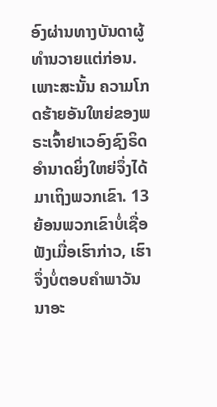ອົງຜ່ານທາງບັນດາຜູ້ທຳນວາຍແຕ່ກ່ອນ. ເພາະສະນັ້ນ ຄວາມໂກດຮ້າຍອັນໃຫຍ່ຂອງພຣະເຈົ້າຢາເວອົງຊົງຣິດອຳນາດຍິ່ງໃຫຍ່ຈຶ່ງໄດ້ມາເຖິງພວກເຂົາ. 13 ຍ້ອນພວກເຂົາບໍ່ເຊື່ອຟັງເມື່ອເຮົາກ່າວ, ເຮົາຈຶ່ງບໍ່ຕອບຄຳພາວັນນາອະ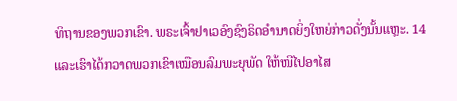ທິຖານຂອງພວກເຂົາ. ພຣະເຈົ້າຢາເວອົງຊົງຣິດອຳນາດຍິ່ງໃຫຍ່ກ່າວດັ່ງນັ້ນແຫຼະ. 14 ແລະເຮົາໄດ້ກວາດພວກເຂົາເໝືອນລົມພະຍຸພັດ ໃຫ້ໜີໄປອາໄສ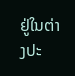ຢູ່ໃນຕ່າງປະ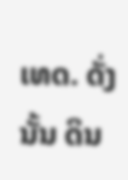ເທດ. ດັ່ງນັ້ນ ດິນ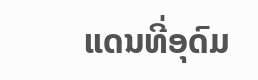ແດນທີ່ອຸດົມ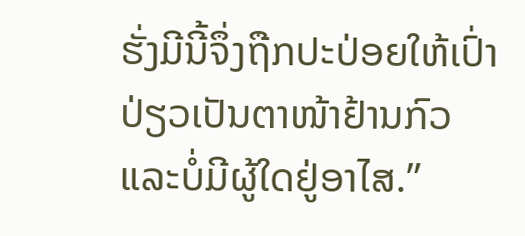ຮັ່ງມີນີ້ຈຶ່ງຖືກປະປ່ອຍໃຫ້ເປົ່າປ່ຽວເປັນຕາໜ້າຢ້ານກົວ ແລະບໍ່ມີຜູ້ໃດຢູ່ອາໄສ.”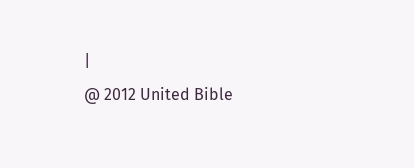|
@ 2012 United Bible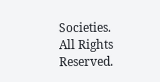Societies. All Rights Reserved.